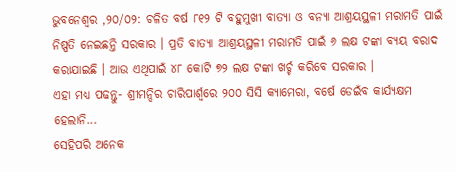ଭୁବନେଶ୍ବର ,୨୦/୦୨: ଚଳିତ ବର୍ଷ ୮୧୨ ଟି ବହୁମୁଖୀ ବାତ୍ୟା ଓ ବନ୍ୟା ଆଶ୍ରୟସ୍ଥଳୀ ମରାମତି ପାଇଁ ନିଷ୍ପତି ନେଇଛନ୍ତି ସରକାର । ପ୍ରତି ବାତ୍ୟା ଆଶ୍ରୟସ୍ଥଳୀ ମରାମତି ପାଇଁ ୬ ଲକ୍ଷ ଟଙ୍କା ବ୍ୟୟ ବରାଦ କରାଯାଇଛି । ଆଉ ଏଥିପାଇଁ ୪୮ କୋଟି ୭୨ ଲକ୍ଷ ଟଙ୍କା ଖର୍ଚ୍ଚ କରିବେ ସରକାର ।
ଏହା ମଧ୍ୟ ପଢନ୍ତୁ- ଶ୍ରୀମନ୍ଦିର ଚାରିପାର୍ଶ୍ୱରେ ୨୦୦ ସିସି କ୍ୟାମେରା, ବର୍ଷେ ଡେଇଁବ କାର୍ଯ୍ୟକ୍ଷମ ହେଲାନି...
ସେହିପରି ଅନେକ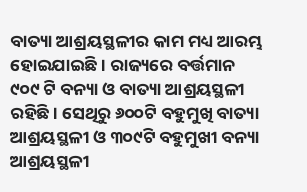ବାତ୍ୟା ଆଶ୍ରୟସ୍ଥଳୀର କାମ ମଧ୍ୟ ଆରମ୍ଭ ହୋଇଯାଇଛି । ରାଜ୍ୟରେ ବର୍ତ୍ତମାନ ୯୦୯ ଟି ବନ୍ୟା ଓ ବାତ୍ୟା ଆଶ୍ରୟସ୍ଥଳୀ ରହିଛି । ସେଥିରୁ ୬୦୦ଟି ବହୁମୁଖି ବାତ୍ୟା ଆଶ୍ରୟସ୍ଥଳୀ ଓ ୩୦୯ଟି ବହୁମୁଖୀ ବନ୍ୟା ଆଶ୍ରୟସ୍ଥଳୀ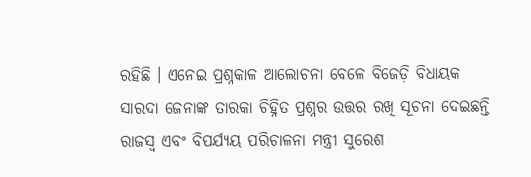ରହିଛି । ଏନେଇ ପ୍ରଶ୍ନକାଳ ଆଲୋଚନା ବେଳେ ବିଜେଡ଼ି ବିଧାୟକ ସାରଦା ଜେନାଙ୍କ ତାରକା ଚିହ୍ନିତ ପ୍ରଶ୍ନର ଉତ୍ତର ରଖି ସୂଚନା ଦେଇଛନ୍ତି ରାଜସ୍ୱ ଏବଂ ବିପର୍ଯ୍ୟୟ ପରିଚାଳନା ମନ୍ତ୍ରୀ ସୁରେଶ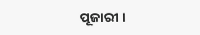ପୂଜାରୀ ।